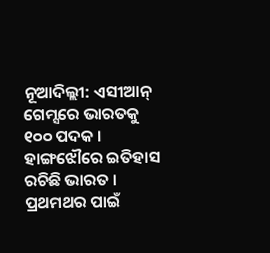ନୂଆଦିଲ୍ଲୀ: ଏସୀଆନ୍ ଗେମ୍ସରେ ଭାରତକୁ ୧୦୦ ପଦକ । ହାଙ୍ଗଝୌରେ ଇତିହାସ ରଚିଛି ଭାରତ । ପ୍ରଥମଥର ପାଇଁ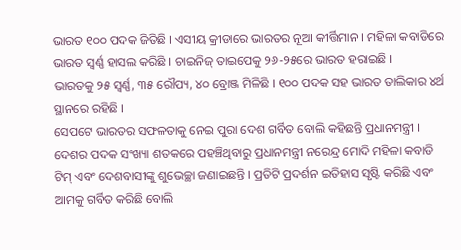ଭାରତ ୧୦୦ ପଦକ ଜିତିଛି । ଏସୀୟ କ୍ରୀଡାରେ ଭାରତର ନୂଆ କୀର୍ତ୍ତିମାନ । ମହିଳା କବାଡିରେ ଭାରତ ସ୍ବର୍ଣ୍ଣ ହାସଲ କରିଛି । ଚାଇନିଜ୍ ତାଇପେକୁ ୨୬-୨୫ରେ ଭାରତ ହରାଇଛି ।
ଭାରତକୁ ୨୫ ସ୍ବର୍ଣ୍ଣ, ୩୫ ରୌପ୍ୟ, ୪୦ ବ୍ରୋଞ୍ଜ ମିଳିଛି । ୧୦୦ ପଦକ ସହ ଭାରତ ତାଲିକାର ୪ର୍ଥ ସ୍ଥାନରେ ରହିଛି ।
ସେପଟେ ଭାରତର ସଫଳତାକୁ ନେଇ ପୁରା ଦେଶ ଗର୍ବିତ ବୋଲି କହିଛନ୍ତି ପ୍ରଧାନମନ୍ତ୍ରୀ । ଦେଶର ପଦକ ସଂଖ୍ୟା ଶତକରେ ପହଞ୍ଚିଥିବାରୁ ପ୍ରଧାନମନ୍ତ୍ରୀ ନରେନ୍ଦ୍ର ମୋଦି ମହିଳା କବାଡି ଟିମ୍ ଏବଂ ଦେଶବାସୀଙ୍କୁ ଶୁଭେଚ୍ଛା ଜଣାଇଛନ୍ତି । ପ୍ରତିଟି ପ୍ରଦର୍ଶନ ଇତିହାସ ସୃଷ୍ଟି କରିଛି ଏବଂ ଆମକୁ ଗର୍ବିତ କରିଛି ବୋଲି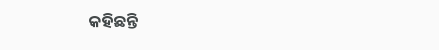କହିଛନ୍ତି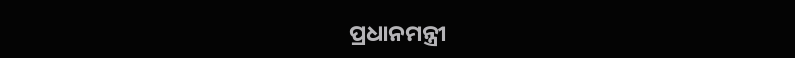ପ୍ରଧାନମନ୍ତ୍ରୀ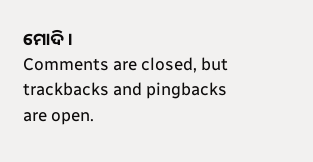ମୋଦି ।
Comments are closed, but trackbacks and pingbacks are open.